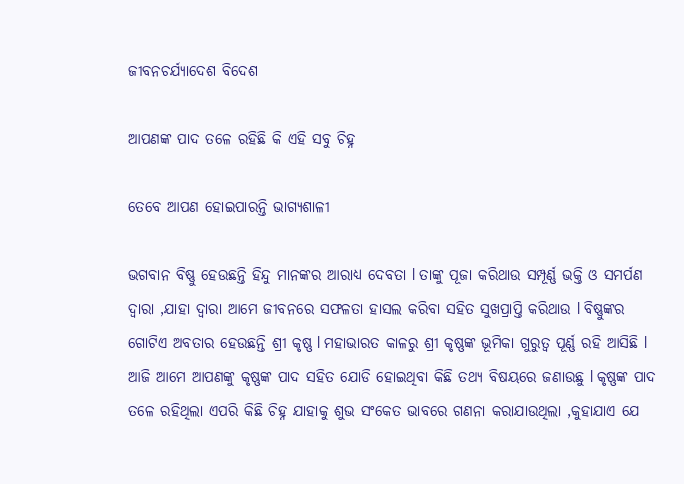ଜୀବନଚର୍ଯ୍ୟାଦେଶ ବିଦେଶ

ଆପଣଙ୍କ ପାଦ ତଳେ ରହିଛି କି ଏହି ସବୁ ଚିହ୍ନ

ତେବେ ଆପଣ ହୋଇପାରନ୍ତି ଭାଗ୍ୟଶାଳୀ

ଭଗବାନ ବିଷ୍ଣୁ ହେଉଛନ୍ତି ହିନ୍ଦୁ ମାନଙ୍କର ଆରାଧ୍ୟ ଦେବତା l ତାଙ୍କୁ ପୂଜା କରିଥାଉ ସମ୍ପୂର୍ଣ୍ଣ ଭକ୍ତି ଓ ସମର୍ପଣ ଦ୍ୱାରା ,ଯାହା ଦ୍ୱାରା ଆମେ ଜୀବନରେ ସଫଳତା ହାସଲ କରିବା ସହିତ ସୁଖପ୍ରାପ୍ତି କରିଥାଉ l ବିଷ୍ଣୁଙ୍କର ଗୋଟିଏ ଅବତାର ହେଉଛନ୍ତି ଶ୍ରୀ କୃଷ୍ଣ l ମହାଭାରତ କାଳରୁ ଶ୍ରୀ କୃଷ୍ଣଙ୍କ ଭୂମିକା ଗୁରୁତ୍ୱ ପୂର୍ଣ୍ଣ ରହି ଆସିଛି l ଆଜି ଆମେ ଆପଣଙ୍କୁ କୃଷ୍ଣଙ୍କ ପାଦ ସହିତ ଯୋଡି ହୋଇଥିବା କିଛି ତଥ୍ୟ ବିଷୟରେ ଜଣାଉଛୁ l କୃଷ୍ଣଙ୍କ ପାଦ ତଳେ ରହିଥିଲା ଏପରି କିଛି ଚିହ୍ନ ଯାହାକୁ ଶୁଭ ସଂକେତ ଭାବରେ ଗଣନା କରାଯାଉଥିଲା ,କୁହାଯାଏ ଯେ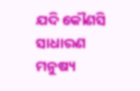ଯଦି କୌଣସି ସାଧାରଣ ମନୁଷ୍ୟ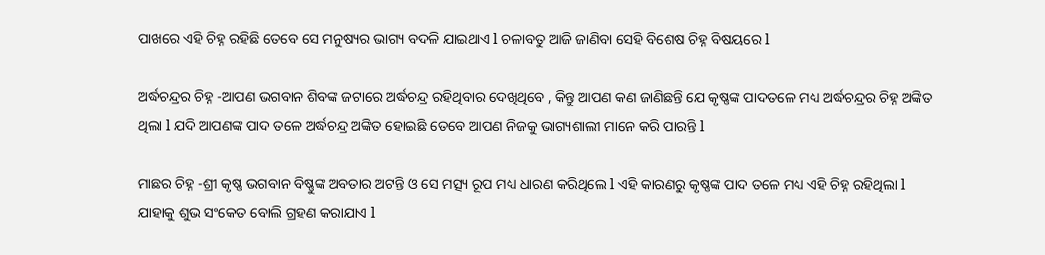ପାଖରେ ଏହି ଚିହ୍ନ ରହିଛି ତେବେ ସେ ମନୁଷ୍ୟର ଭାଗ୍ୟ ବଦଳି ଯାଇଥାଏ l ଚଳାବତୁ ଆଜି ଜାଣିବା ସେହି ବିଶେଷ ଚିହ୍ନ ବିଷୟରେ l

ଅର୍ଦ୍ଧଚନ୍ଦ୍ରର ଚିହ୍ନ -ଆପଣ ଭଗବାନ ଶିବଙ୍କ ଜଟାରେ ଅର୍ଦ୍ଧଚନ୍ଦ୍ର ରହିଥିବାର ଦେଖିଥିବେ , କିନ୍ତୁ ଆପଣ କଣ ଜାଣିଛନ୍ତି ଯେ କୃଷ୍ଣଙ୍କ ପାଦତଳେ ମଧ୍ୟ ଅର୍ଦ୍ଧଚନ୍ଦ୍ରର ଚିହ୍ନ ଅଙ୍କିତ ଥିଲା l ଯଦି ଆପଣଙ୍କ ପାଦ ତଳେ ଅର୍ଦ୍ଧଚନ୍ଦ୍ର ଅଙ୍କିତ ହୋଇଛି ତେବେ ଆପଣ ନିଜକୁ ଭାଗ୍ୟଶାଲୀ ମାନେ କରି ପାରନ୍ତି l

ମାଛର ଚିହ୍ନ -ଶ୍ରୀ କୃଷ୍ଣ ଭଗବାନ ବିଷ୍ଣୁଙ୍କ ଅବତାର ଅଟନ୍ତି ଓ ସେ ମତ୍ସ୍ୟ ରୂପ ମଧ୍ୟ ଧାରଣ କରିଥିଲେ l ଏହି କାରଣରୁ କୃଷ୍ଣଙ୍କ ପାଦ ତଳେ ମଧ୍ୟ ଏହି ଚିହ୍ନ ରହିଥିଲା l ଯାହାକୁ ଶୁଭ ସଂକେତ ବୋଲି ଗ୍ରହଣ କରାଯାଏ l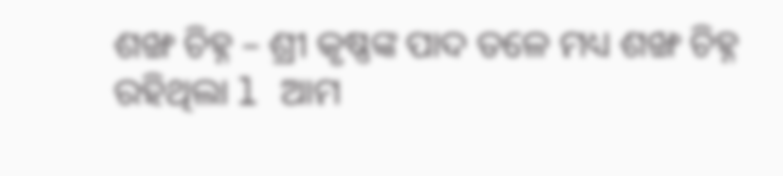ଶଙ୍ଖ ଚିହ୍ନ – ଶ୍ରୀ କୃଷ୍ଣଙ୍କ ପାଦ ତଳେ ମଧ୍ୟ ଶଙ୍ଖ ଚିହ୍ନ ରହିଥିଲା l ଆମ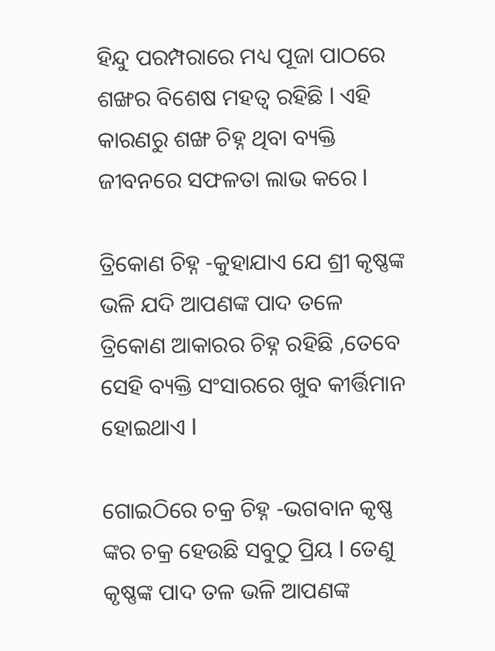ହିନ୍ଦୁ ପରମ୍ପରାରେ ମଧ୍ୟ ପୂଜା ପାଠରେ ଶଙ୍ଖର ବିଶେଷ ମହତ୍ୱ ରହିଛି l ଏହି କାରଣରୁ ଶଙ୍ଖ ଚିହ୍ନ ଥିବା ବ୍ୟକ୍ତି ଜୀବନରେ ସଫଳତା ଲାଭ କରେ l

ତ୍ରିକୋଣ ଚିହ୍ନ -କୁହାଯାଏ ଯେ ଶ୍ରୀ କୃଷ୍ଣଙ୍କ ଭଳି ଯଦି ଆପଣଙ୍କ ପାଦ ତଳେ ତ୍ରିକୋଣ ଆକାରର ଚିହ୍ନ ରହିଛି ,ତେବେ ସେହି ବ୍ୟକ୍ତି ସଂସାରରେ ଖୁବ କୀର୍ତ୍ତିମାନ ହୋଇଥାଏ l

ଗୋଇଠିରେ ଚକ୍ର ଚିହ୍ନ -ଭଗବାନ କୃଷ୍ଣ ଙ୍କର ଚକ୍ର ହେଉଛି ସବୁଠୁ ପ୍ରିୟ l ତେଣୁ କୃଷ୍ଣଙ୍କ ପାଦ ତଳ ଭଳି ଆପଣଙ୍କ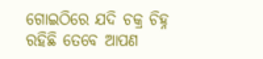ଗୋଇଠିରେ ଯଦି ଚକ୍ର ଚିହ୍ନ ରହିଛି ତେବେ ଆପଣ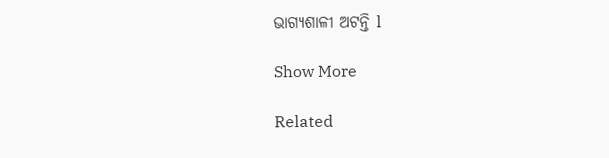ଭାଗ୍ୟଶାଳୀ ଅଟନ୍ତି l

Show More

Related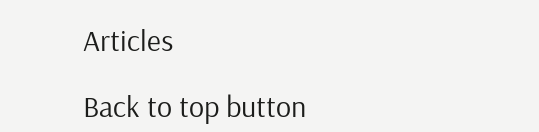Articles

Back to top button